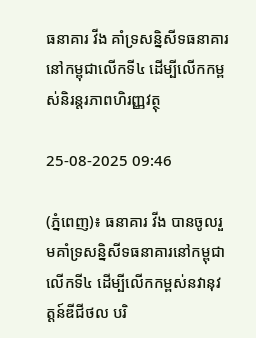ធនាគារ វីង គាំទ្រសន្និសីទធនាគារនៅកម្ពុជាលើកទី៤ ដើម្បីលើកកម្ពស់និរន្តរភាពហិរញ្ញវត្ថុ

25-08-2025 09:46

(ភ្នំពេញ)៖ ធនាគារ វីង បានចូលរួមគាំទ្រសន្និសីទធនាគារនៅកម្ពុជាលើកទី៤ ដើម្បីលើកកម្ពស់នវានុវត្តន៍ឌីជីថល បរិ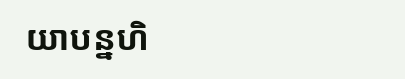យាបន្នហិ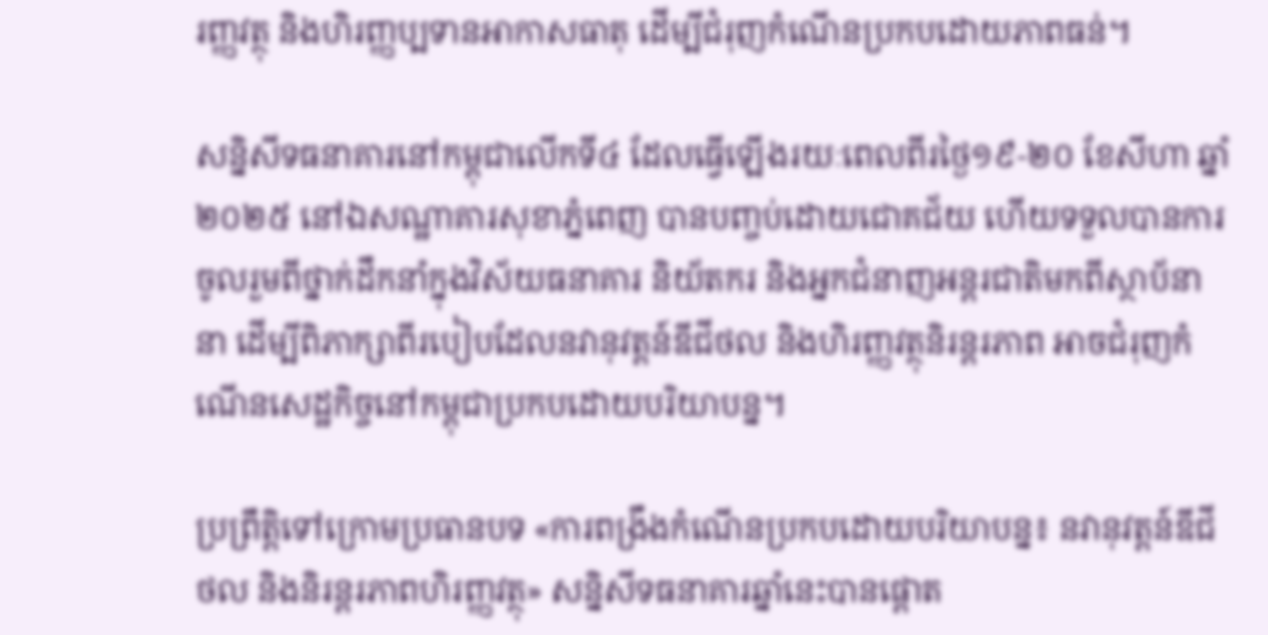រញ្ញវត្ថុ និងហិរញ្ញប្បទានអាកាសធាតុ ដើម្បីជំរុញកំណើនប្រកបដោយភាពធន់។

សន្និសីទធនាគារនៅកម្ពុជាលើកទី៤ ដែលធ្វើឡើងរយៈពេលពីរថ្ងៃ១៩-២០ ខែសីហា ឆ្នាំ២០២៥ នៅឯសណ្ឋាគារសុខាភ្នំពេញ បានបញ្ចប់ដោយជោគជ័យ ហើយទទួលបានការចូលរួមពីថ្នាក់ដឹកនាំក្នុងវិស័យធនាគារ និយ័តករ និងអ្នកជំនាញអន្តរជាតិមកពីស្ថាប័នានា ដើម្បីពិភាក្សាពីរបៀបដែលនវានុវត្តន៍ឌីជីថល និងហិរញ្ញវត្ថុនិរន្តរភាព អាចជំរុញកំណើនសេដ្ឋកិច្ចនៅកម្ពុជាប្រកបដោយបរិយាបន្ន។

ប្រព្រឹត្តិទៅក្រោមប្រធានបទ «ការពង្រឹងកំណើនប្រកបដោយបរិយាបន្ន៖ នវានុវត្តន៍ឌីជីថល និងនិរន្តរភាពហិរញ្ញវត្ថុ» សន្និសីទធនាគារឆ្នាំនេះបានផ្តោត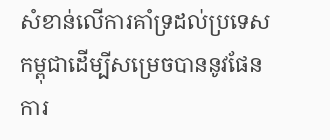សំខាន់លើការគាំទ្រដល់ប្រទេសកម្ពុជាដើម្បីសម្រេចបាននូវផែនការ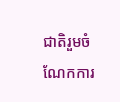ជាតិរួមចំណែកការ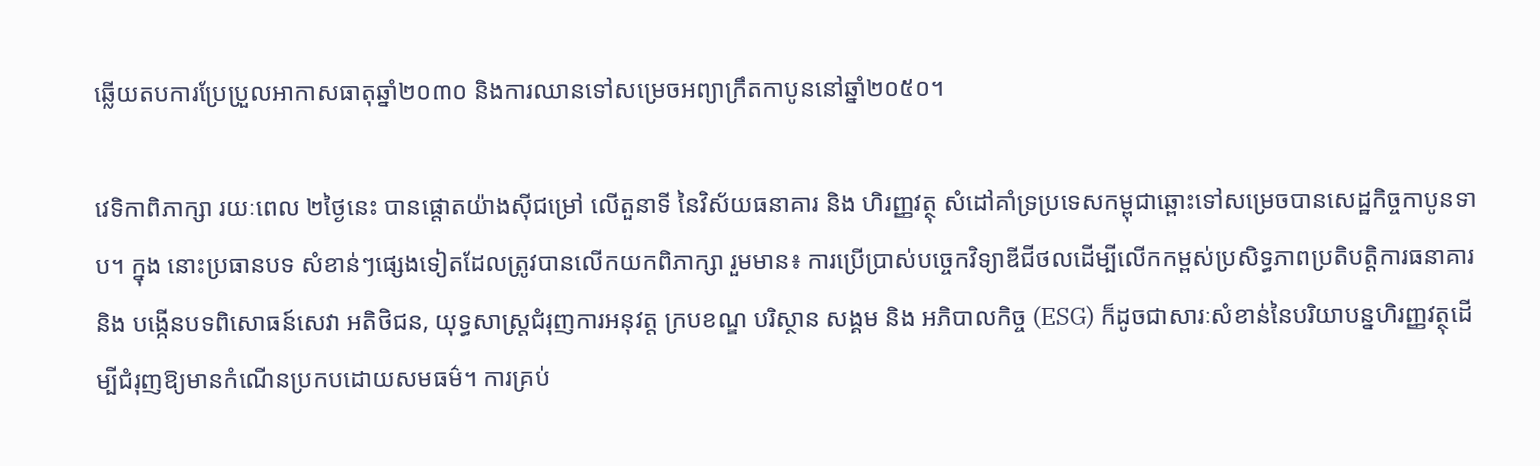ឆ្លើយតបការប្រែប្រួលអាកាសធាតុឆ្នាំ២០៣០ និងការឈានទៅសម្រេចអព្យាក្រឹតកាបូននៅឆ្នាំ២០៥០។

វេទិកាពិភាក្សា រយៈពេល ២ថ្ងៃនេះ បានផ្តោតយ៉ាងស៊ីជម្រៅ លើតួនាទី នៃវិស័យធនាគារ និង ហិរញ្ញវត្ថុ សំដៅគាំទ្រប្រទេសកម្ពុជាឆ្ពោះទៅសម្រេចបានសេដ្ឋកិច្ចកាបូនទាប។ ក្នុង នោះប្រធានបទ សំខាន់ៗផ្សេងទៀតដែលត្រូវបានលើកយកពិភាក្សា រួមមាន៖ ការប្រើប្រាស់បច្ចេកវិទ្យាឌីជីថលដើម្បីលើកកម្ពស់ប្រសិទ្ធភាពប្រតិបត្តិការធនាគារ និង បង្កើនបទពិសោធន៍សេវា អតិថិជន, យុទ្ធសាស្រ្តជំរុញការអនុវត្ត ក្របខណ្ឌ បរិស្ថាន សង្គម និង អភិបាលកិច្ច (ESG) ក៏ដូចជាសារៈសំខាន់នៃបរិយាបន្នហិរញ្ញវត្ថុដើម្បីជំរុញឱ្យមានកំណើនប្រកបដោយសមធម៌។ ការគ្រប់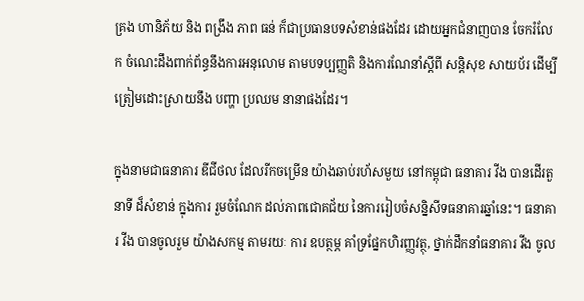គ្រង ហានិភ័យ និង ពង្រឹង ភាព ធន់ ក៏ជាប្រធានបទសំខាន់ផងដែរ ដោយអ្នកជំនាញបាន ចែករំលែក ចំណេះដឹងពាក់ព័ន្ធនឹងការអនុលោម តាមបទប្បញ្ញតិ និងការណែនាំស្តីពី សន្តិសុខ សាយប័រ ដើម្បីត្រៀមដោះស្រាយនឹង បញ្ហា ប្រឈម នានាផងដែរ។

ក្នុងនាមជាធនាគារ ឌីជីថល ដែលរីកចម្រើន យ៉ាងឆាប់រហ័សមួយ នៅកម្ពុជា ធនាគារ វីង បានដើរតួនាទី ដ៏សំខាន់ ក្នុងការ រួមចំណែក ដល់ភាពជោគជ័យ នៃការរៀបចំសន្និសីទធនាគារឆ្នាំនេះ។ ធនាគារ វីង បានចូលរួម យ៉ាងសកម្ម តាមរយៈ ការ ឧបត្ថម្ភ គាំទ្រផ្នែកហិរញ្ញវត្ថុ, ថ្នាក់ដឹកនាំធនាគារ វីង ចូល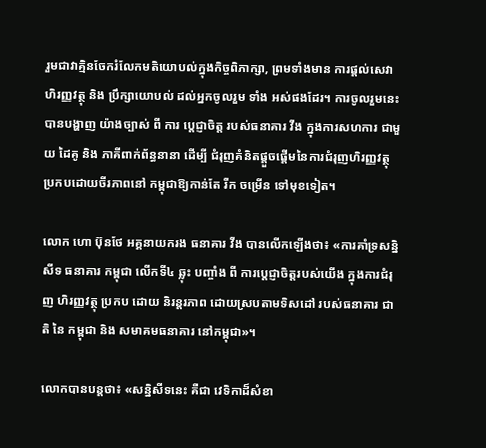រួមជាវាគ្មិនចែករំលែកមតិយោបល់ក្នុងកិច្ចពិភាក្សា, ព្រមទាំងមាន ការផ្ដល់សេវា ហិរញ្ញវត្ថុ និង ប្រឹក្សាយោបល់ ដល់អ្នកចូលរួម ទាំង អស់ផងដែរ។ ការចូលរួមនេះ បានបង្ហាញ យ៉ាងច្បាស់ ពី ការ ប្ដេជ្ញាចិត្ត របស់ធនាគារ វីង ក្នុងការសហការ ជាមួយ ដៃគូ និង ភាគីពាក់ព័ន្ធនានា ដើម្បី ជំរុញគំនិតផ្តួចផ្តើមនៃការជំរុញហិរញ្ញវត្ថុប្រកបដោយចីរភាពនៅ កម្ពុជាឱ្យកាន់តែ រីក ចម្រើន ទៅមុខទៀត។

លោក ហោ ប៊ុនថែ អគ្គនាយករង ធនាគារ វីង បានលើកឡើងថា៖ «ការគាំទ្រសន្និសីទ ធនាគារ កម្ពុជា លើកទី៤ ឆ្លុះ បញ្ចាំង ពី ការប្តេជ្ញាចិត្តរបស់យើង ក្នុងការជំរុញ ហិរញ្ញវត្ថុ ប្រកប ដោយ និរន្តរភាព ដោយស្របតាមទិសដៅ របស់ធនាគារ ជាតិ នៃ កម្ពុជា និង សមាគមធនាគារ នៅកម្ពុជា»។

លោកបានបន្តថា៖ «សន្និសីទនេះ គឺជា វេទិកាដ៏សំខា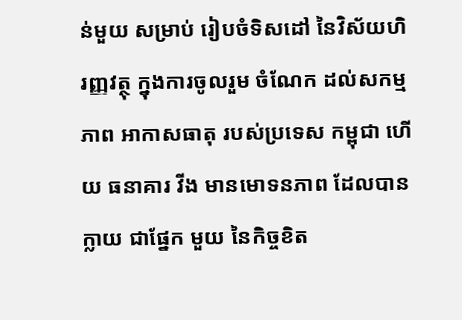ន់មួយ សម្រាប់ រៀបចំទិសដៅ នៃវិស័យហិរញ្ញវត្ថុ ក្នុងការចូលរួម ចំណែក ដល់សកម្មភាព អាកាសធាតុ របស់ប្រទេស កម្ពុជា ហើយ ធនាគារ វីង មានមោទនភាព ដែលបានក្លាយ ជាផ្នែក មួយ នៃកិច្ចខិត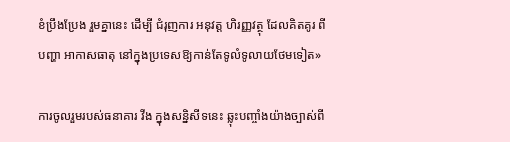ខំប្រឹងប្រែង រួមគ្នានេះ ដើម្បី ជំរុញការ អនុវត្ត ហិរញ្ញវត្ថុ ដែលគិតគូរ ពីបញ្ហា អាកាសធាតុ នៅក្នុងប្រទេសឱ្យកាន់តែទូលំទូលាយថែមទៀត»

ការចូលរួមរបស់ធនាគារ វីង ក្នុងសន្និសីទនេះ ឆ្លុះបញ្ចាំងយ៉ាងច្បាស់ពី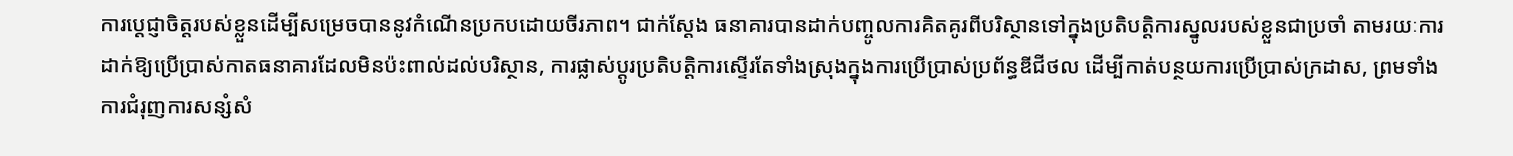ការប្ដេជ្ញាចិត្តរបស់ខ្លួនដើម្បីសម្រេចបាននូវកំណើនប្រកបដោយចីរភាព។ ជាក់ស្ដែង ធនាគារបានដាក់បញ្ចូលការគិតគូរពីបរិស្ថានទៅក្នុងប្រតិបត្តិការស្នូលរបស់ខ្លួនជាប្រចាំ តាមរយៈការដាក់ឱ្យប្រើប្រាស់កាតធនាគារដែលមិនប៉ះពាល់ដល់បរិស្ថាន, ការផ្លាស់ប្តូរប្រតិបត្តិការស្ទើរតែទាំងស្រុងក្នុងការប្រើប្រាស់ប្រព័ន្ធឌីជីថល ដើម្បីកាត់បន្ថយការប្រើប្រាស់ក្រដាស, ព្រមទាំងការជំរុញការសន្សំសំ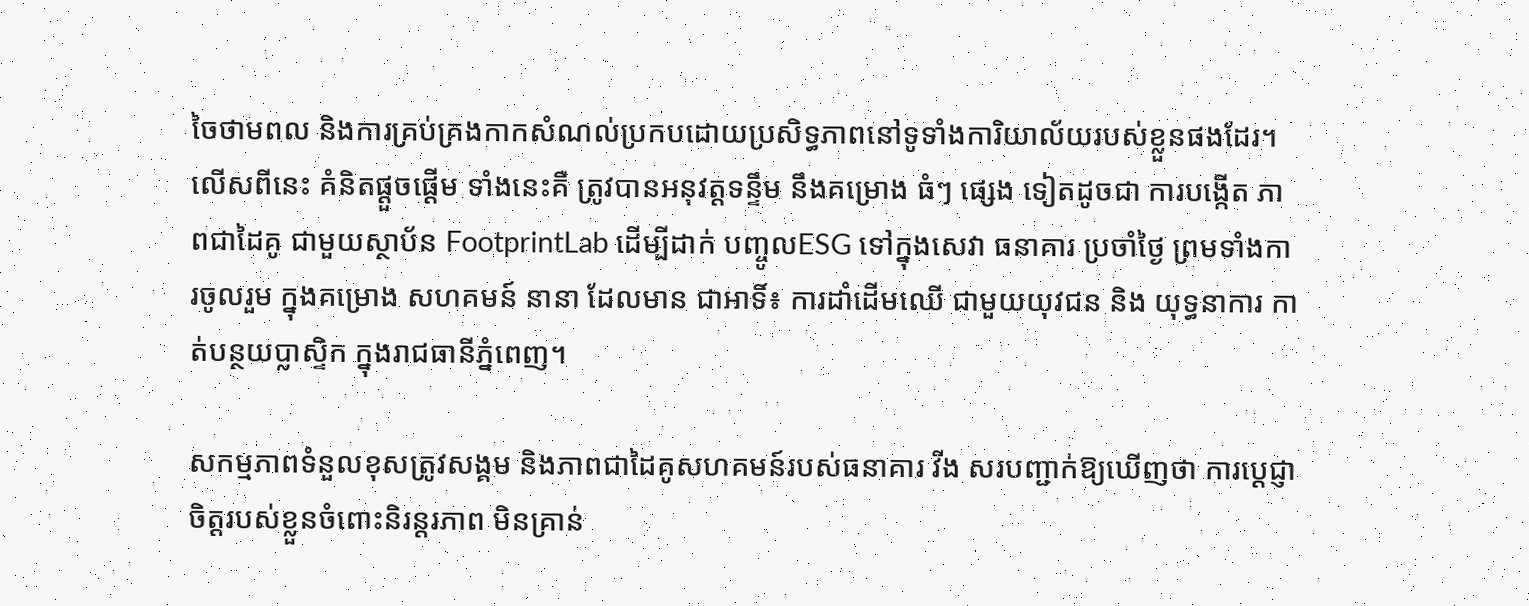ចៃថាមពល និងការគ្រប់គ្រងកាកសំណល់ប្រកបដោយប្រសិទ្ធភាពនៅទូទាំងការិយាល័យរបស់ខ្លួនផងដែរ។ លើសពីនេះ គំនិតផ្ដួចផ្ដើម ទាំងនេះគឺ ត្រូវបានអនុវត្តទន្ទឹម នឹងគម្រោង ធំៗ ផ្សេង ទៀតដូចជា ការបង្កើត ភាពជាដៃគូ ជាមួយស្ថាប័ន FootprintLab ដើម្បីដាក់ បញ្ចូលESG ទៅក្នុងសេវា ធនាគារ ប្រចាំថ្ងៃ ព្រមទាំងការចូលរួម ក្នុងគម្រោង សហគមន៍ នានា ដែលមាន ជាអាទិ៍៖ ការដាំដើមឈើ ជាមួយយុវជន និង យុទ្ធនាការ កាត់បន្ថយប្លាស្ទិក ក្នុងរាជធានីភ្នំពេញ។

សកម្មភាពទំនួលខុសត្រូវសង្គម និងភាពជាដៃគូសហគមន៍របស់ធនាគារ វីង សរបញ្ជាក់ឱ្យឃើញថា ការប្តេជ្ញាចិត្តរបស់ខ្លួនចំពោះនិរន្តរភាព មិនគ្រាន់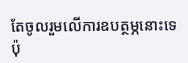តែចូលរួមលើការឧបត្ថម្ភនោះទេ ប៉ុ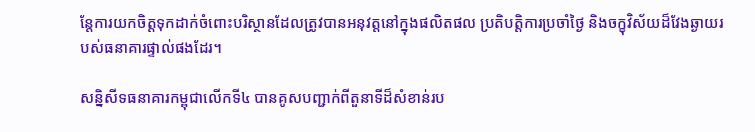ន្តែការយកចិត្តទុកដាក់ចំពោះបរិស្ថានដែលត្រូវបានអនុវត្តនៅក្នុងផលិតផល ប្រតិបត្តិការប្រចាំថ្ងៃ និងចក្ខុវិស័យដ៏វែងឆ្ងាយរបស់ធនាគារផ្ទាល់ផងដែរ។

សន្និសីទធនាគារកម្ពុជាលើកទី៤ បានគូសបញ្ជាក់ពីតួនាទីដ៏សំខាន់រប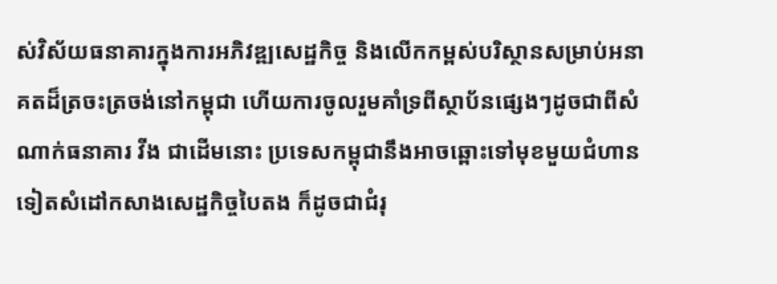ស់វិស័យធនាគារក្នុងការអភិវឌ្ឍសេដ្ឋកិច្ច និងលើកកម្ពស់បរិស្ថានសម្រាប់អនាគតដ៏ត្រចះត្រចង់នៅកម្ពុជា ហើយការចូលរួមគាំទ្រពីស្ថាប័នផ្សេងៗដូចជាពីសំណាក់ធនាគារ វីង ជាដើមនោះ ប្រទេសកម្ពុជានឹងអាចឆ្ពោះទៅមុខមួយជំហានទៀតសំដៅកសាងសេដ្ឋកិច្ចបៃតង ក៏ដូចជាជំរុ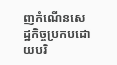ញកំណើនសេដ្ឋកិច្ចប្រកបដោយបរិ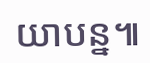យាបន្ន៕